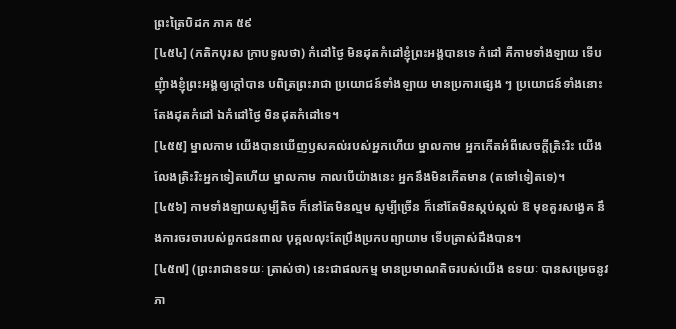ព្រះត្រៃបិដក ភាគ ៥៩
[៤៥៤] (ភតិកបុរស ក្រាបទូលថា) កំដៅថ្ងៃ មិនដុតកំដៅខ្ញុំព្រះអង្គបានទេ កំដៅ គឺកាមទាំងឡាយ ទើបញុំាងខ្ញុំព្រះអង្គឲ្យក្តៅបាន បពិត្រព្រះរាជា ប្រយោជន៍ទាំងឡាយ មានប្រការផ្សេង ៗ ប្រយោជន៍ទាំងនោះ តែងដុតកំដៅ ឯកំដៅថ្ងៃ មិនដុតកំដៅទេ។
[៤៥៥] ម្នាលកាម យើងបានឃើញឫសគល់របស់អ្នកហើយ ម្នាលកាម អ្នកកើតអំពីសេចក្តីត្រិះរិះ យើងលែងត្រិះរិះអ្នកទៀតហើយ ម្នាលកាម កាលបើយ៉ាងនេះ អ្នកនឹងមិនកើតមាន (តទៅទៀតទេ)។
[៤៥៦] កាមទាំងឡាយសូម្បីតិច ក៏នៅតែមិនល្មម សូម្បីច្រើន ក៏នៅតែមិនស្កប់ស្កល់ ឱ មុខគួរសង្វេគ នឹងការចរចារបស់ពួកជនពាល បុគ្គលលុះតែប្រឹងប្រកបព្យាយាម ទើបត្រាស់ដឹងបាន។
[៤៥៧] (ព្រះរាជាឧទយៈ ត្រាស់ថា) នេះជាផលកម្ម មានប្រមាណតិចរបស់យើង ឧទយៈ បានសម្រេចនូវភា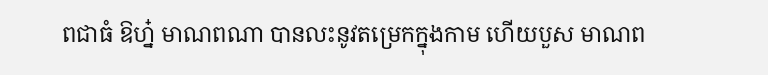ពជាធំ ឱហ្ន៎ មាណពណា បានលះនូវតម្រេកក្នុងកាម ហើយបួស មាណព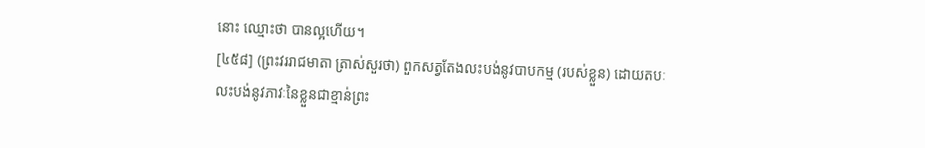នោះ ឈ្មោះថា បានល្អហើយ។
[៤៥៨] (ព្រះវររាជមាតា ត្រាស់សួរថា) ពួកសត្វតែងលះបង់នូវបាបកម្ម (របស់ខ្លួន) ដោយតបៈ លះបង់នូវភាវៈនៃខ្លួនជាខ្មាន់ព្រះ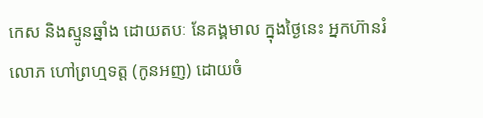កេស និងស្មូនឆ្នាំង ដោយតបៈ នែគង្គមាល ក្នុងថ្ងៃនេះ អ្នកហ៊ានរំលោភ ហៅព្រហ្មទត្ត (កូនអញ) ដោយចំ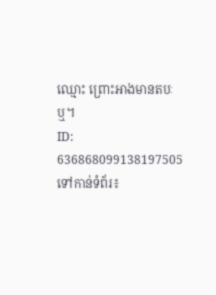ឈ្មោះ ព្រោះអាងមានតបៈឬ។
ID: 636868099138197505
ទៅកាន់ទំព័រ៖